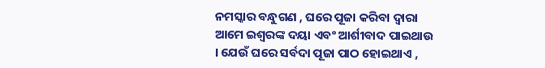ନମସ୍କାର ବନ୍ଧୁଗଣ , ଘରେ ପୂଜା କରିବା ଦ୍ଵାରା ଆମେ ଇଶ୍ଵରଙ୍କ ଦୟା ଏବଂ ଆର୍ଶୀବାଦ ପାଇଥାଉ । ଯେଉଁ ଘରେ ସର୍ବଦା ପୂଜା ପାଠ ହୋଇଥାଏ ,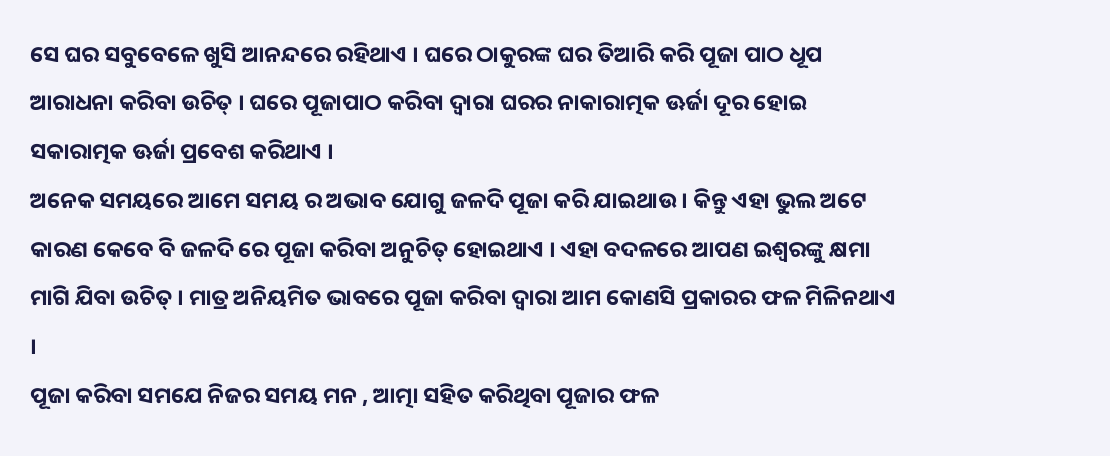ସେ ଘର ସବୁବେଳେ ଖୁସି ଆନନ୍ଦରେ ରହିଥାଏ । ଘରେ ଠାକୁରଙ୍କ ଘର ତିଆରି କରି ପୂଜା ପାଠ ଧୂପ ଆରାଧନା କରିବା ଉଚିତ୍ । ଘରେ ପୂଜାପାଠ କରିବା ଦ୍ଵାରା ଘରର ନାକାରାତ୍ମକ ଊର୍ଜା ଦୂର ହୋଇ ସକାରାତ୍ମକ ଊର୍ଜା ପ୍ରବେଶ କରିଥାଏ ।
ଅନେକ ସମୟରେ ଆମେ ସମୟ ର ଅଭାବ ଯୋଗୁ ଜଳଦି ପୂଜା କରି ଯାଇଥାଉ । କିନ୍ତୁ ଏହା ଭୁଲ ଅଟେ କାରଣ କେବେ ବି ଜଳଦି ରେ ପୂଜା କରିବା ଅନୁଚିତ୍ ହୋଇଥାଏ । ଏହା ବଦଳରେ ଆପଣ ଇଶ୍ଵରଙ୍କୁ କ୍ଷମା ମାଗି ଯିବା ଉଚିତ୍ । ମାତ୍ର ଅନିୟମିତ ଭାବରେ ପୂଜା କରିବା ଦ୍ଵାରା ଆମ କୋଣସି ପ୍ରକାରର ଫଳ ମିଳିନଥାଏ ।
ପୂଜା କରିବା ସମଯେ ନିଜର ସମୟ ମନ , ଆତ୍ମା ସହିତ କରିଥିବା ପୂଜାର ଫଳ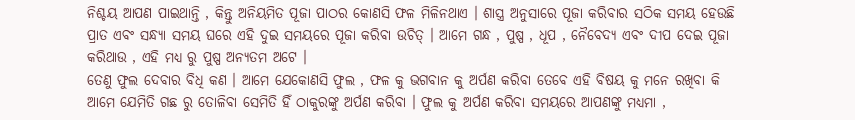ନିଶ୍ଚୟ ଆପଣ ପାଇଥାନ୍ତି , କିନ୍ତୁ ଅନିୟମିତ ପୂଜା ପାଠର କୋଣସି ଫଳ ମିଳିନଥାଏ । ଶାସ୍ତ୍ର ଅନୁସାରେ ପୂଜା କରିବାର ସଠିକ ସମୟ ହେଉଛି ପ୍ରାତ ଏବଂ ସନ୍ଧ୍ୟା ସମୟ ଘରେ ଏହି ଦୁଇ ସମୟରେ ପୂଜା କରିବା ଉଚିତ୍ । ଆମେ ଗନ୍ଧ , ପୁଷ୍ପ , ଧୂପ , ନୈବେଦ୍ୟ ଏବଂ ଦୀପ ଦେଇ ପୂଜା କରିଥାଉ , ଏହି ମଧ୍ୟ ରୁ ପୁଷ୍ପ ଅନ୍ଯତମ ଅଟେ ।
ତେଣୁ ଫୁଲ ଦେବାର ବିଧି କଣ । ଆମେ ଯେକୋଣସି ଫୁଲ , ଫଳ କୁ ଭଗବାନ କୁ ଅର୍ପଣ କରିବା ତେବେ ଏହି ବିଷୟ କୁ ମନେ ରଖିବା କି ଆମେ ଯେମିତି ଗଛ ରୁ ତୋଳିବା ସେମିତି ହିଁ ଠାକୁରଙ୍କୁ ଅର୍ପଣ କରିବା । ଫୁଲ କୁ ଅର୍ପଣ କରିବା ସମୟରେ ଆପଣଙ୍କୁ ମଧ୍ୟମା ,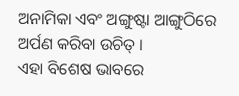ଅନାମିକା ଏବଂ ଅଙ୍ଗୁଷ୍ଟା ଆଙ୍ଗୁଠିରେ ଅର୍ପଣ କରିବା ଉଚିତ୍ ।
ଏହା ବିଶେଷ ଭାବରେ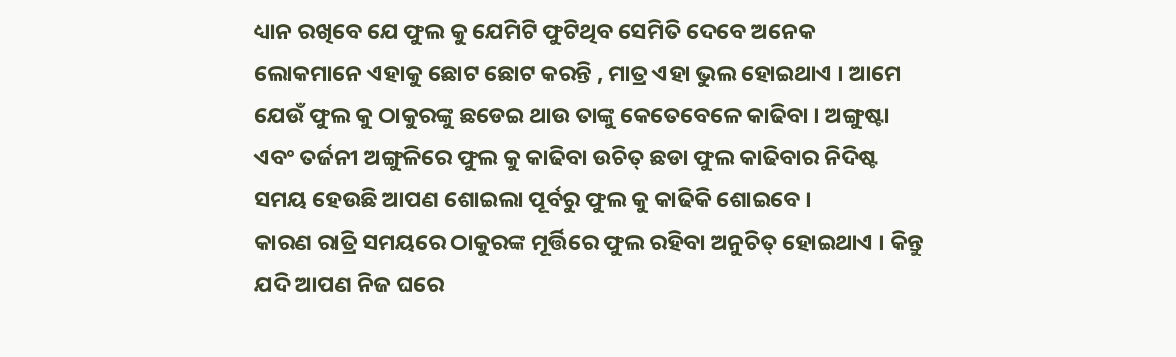ଧ୍ୟାନ ରଖିବେ ଯେ ଫୁଲ କୁ ଯେମିଟି ଫୁଟିଥିବ ସେମିତି ଦେବେ ଅନେକ ଲୋକମାନେ ଏହାକୁ ଛୋଟ ଛୋଟ କରନ୍ତି , ମାତ୍ର ଏହା ଭୁଲ ହୋଇଥାଏ । ଆମେ ଯେଉଁ ଫୁଲ କୁ ଠାକୁରଙ୍କୁ ଛଡେଇ ଥାଉ ତାଙ୍କୁ କେତେବେଳେ କାଢିବା । ଅଙ୍ଗୁଷ୍ଟା ଏବଂ ତର୍ଜନୀ ଅଙ୍ଗୁଳିରେ ଫୁଲ କୁ କାଢିବା ଉଚିତ୍ ଛଡା ଫୁଲ କାଢିବାର ନିଦିଷ୍ଟ ସମୟ ହେଉଛି ଆପଣ ଶୋଇଲା ପୂର୍ବରୁ ଫୁଲ କୁ କାଢିକି ଶୋଇବେ ।
କାରଣ ରାତ୍ରି ସମୟରେ ଠାକୁରଙ୍କ ମୂର୍ତ୍ତିରେ ଫୁଲ ରହିବା ଅନୁଚିତ୍ ହୋଇଥାଏ । କିନ୍ତୁ ଯଦି ଆପଣ ନିଜ ଘରେ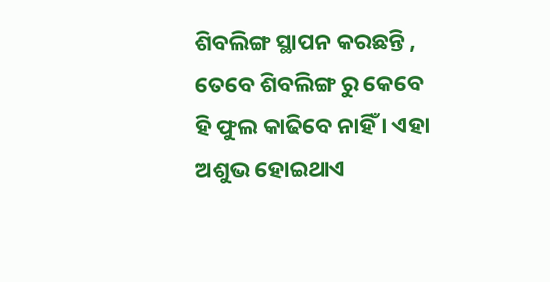ଶିବଲିଙ୍ଗ ସ୍ଥାପନ କରଛନ୍ତି , ତେବେ ଶିବଲିଙ୍ଗ ରୁ କେବେ ହି ଫୁଲ କାଢିବେ ନାହିଁ । ଏହା ଅଶୁଭ ହୋଇଥାଏ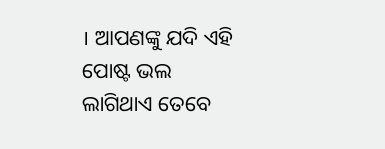। ଆପଣଙ୍କୁ ଯଦି ଏହି ପୋଷ୍ଟ ଭଲ ଲାଗିଥାଏ ତେବେ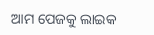ଆମ ପେଜକୁ ଲାଇକ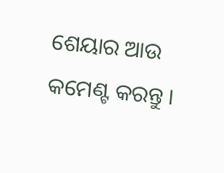ଶେୟାର ଆଉ କମେଣ୍ଟ କରନ୍ତୁ ।